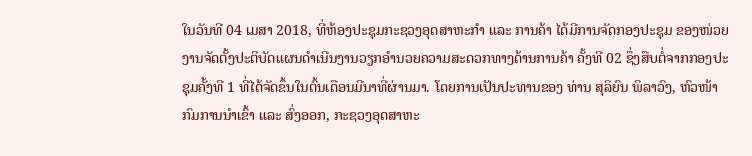ໃນວັນທີ 04 ເມສາ 2018, ທີ່ຫ້ອງປະຊຸມກະຊວງອຸດສາຫະກຳ ແລະ ການຄ້າ ໄດ້ມີການຈັດກອງປະຊຸມ ຂອງໜ່ວຍງານຈັດຕັ້ງປະຕິບັດແຜນດຳເນີນງານວຽກອຳນວຍຄວາມສະດວກທາງດ້ານການຄ້າ ຄັ້ງທີ 02 ຊຶ່ງສືບຕໍ່ຈາກກອງປະຊຸມຄັ້ງທີ 1 ທີ່ໄດ້ຈັດຂຶ້ນໃນຕົ້ນເດືອນມີນາທີ່ຜ່ານມາ. ໂດຍການເປັນປະທານຂອງ ທ່ານ ສຸລິຍົນ ພິລາວົງ, ຫົວໜ້າກົມການນຳເຂົ້າ ແລະ ສົ່ງອອກ, ກະຊວງອຸດສາຫະ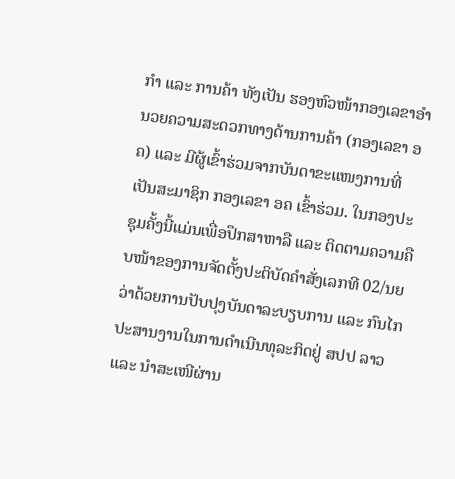ກຳ ແລະ ການຄ້າ ທັງເປັນ ຮອງຫົວໜ້າກອງເລຂາອຳນວຍຄວາມສະດວກທາງດ້ານການຄ້າ (ກອງເລຂາ ອຄ) ແລະ ມີຜູ້ເຂົ້າຮ່ວມຈາກບັນດາຂະແໜງການທີ່ເປັນສະມາຊິກ ກອງເລຂາ ອຄ ເຂົ້າຮ່ວມ. ໃນກອງປະຊຸມຄັ້ງນີ້ແມ່ນເພື່ອປຶກສາຫາລື ແລະ ຕິດຕາມຄວາມຄືບໜ້າຂອງການຈັດຕັ້ງປະຕິບັດຄຳສັ່ງເລກທີ 02/ນຍ ວ່າດ້ວຍການປັບປຸງບັນດາລະບຽບການ ແລະ ກົນໄກປະສານງານໃນການດຳເນີນທຸລະກິດຢູ່ ສປປ ລາວ ແລະ ນຳສະເໜີຜ່ານ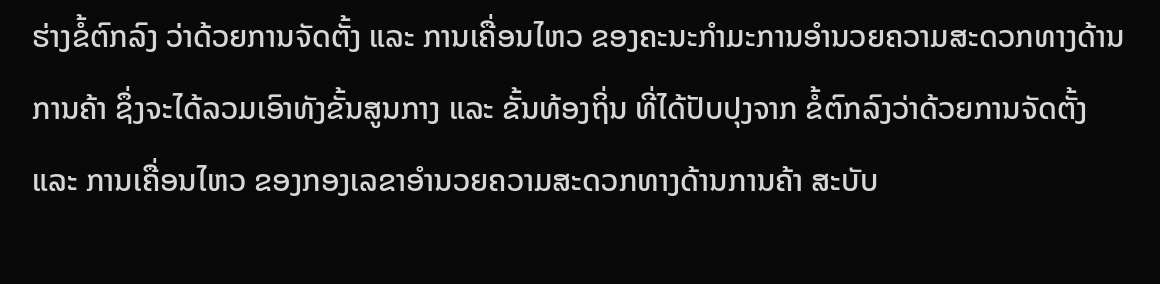ຮ່າງຂໍ້ຕົກລົງ ວ່າດ້ວຍການຈັດຕັ້ງ ແລະ ການເຄື່ອນໄຫວ ຂອງຄະນະກຳມະການອຳນວຍຄວາມສະດວກທາງດ້ານການຄ້າ ຊຶ່ງຈະໄດ້ລວມເອົາທັງຂັ້ນສູນກາງ ແລະ ຂັ້ນທ້ອງຖິ່ນ ທີ່ໄດ້ປັບປຸງຈາກ ຂໍ້ຕົກລົງວ່າດ້ວຍການຈັດຕັ້ງ ແລະ ການເຄື່ອນໄຫວ ຂອງກອງເລຂາອຳນວຍຄວາມສະດວກທາງດ້ານການຄ້າ ສະບັບ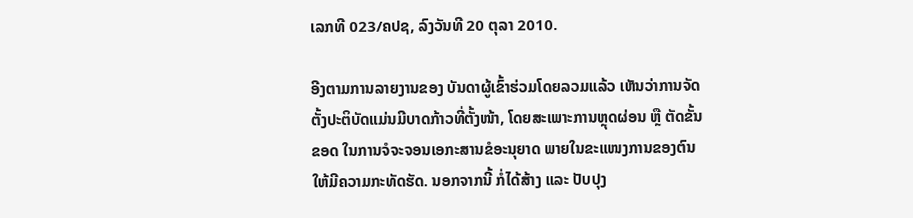ເລກທີ 023/ຄປຊ, ລົງວັນທີ 20 ຕຸລາ 2010.

ອີງຕາມການລາຍງານຂອງ ບັນດາຜູ້ເຂົ້າຮ່ວມໂດຍລວມແລ້ວ ເຫັນວ່າການຈັດຕັ້ງປະຕິບັດແມ່ນມີບາດກ້າວທີ່ຕັ້ງໜ້າ, ໂດຍສະເພາະການຫຼຸດຜ່ອນ ຫຼື ຕັດຂັ້ນຂອດ ໃນການຈໍຈະຈອນເອກະສານຂໍອະນຸຍາດ ພາຍໃນຂະແໜງການຂອງຕົນໃຫ້ມີຄວາມກະທັດຮັດ. ນອກຈາກນີ້ ກໍ່ໄດ້ສ້າງ ແລະ ປັບປຸງ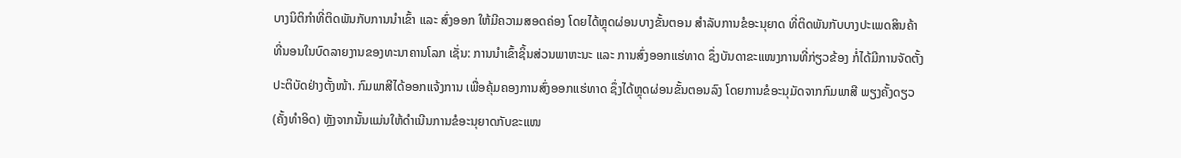ບາງນິຕິກຳທີ່ຕິດພັນກັບການນຳເຂົ້າ ແລະ ສົ່ງອອກ ໃຫ້ມີຄວາມສອດຄ່ອງ ໂດຍໄດ້ຫຼຸດຜ່ອນບາງຂັ້ນຕອນ ສຳລັບການຂໍອະນຸຍາດ ທີ່ຕິດພັນກັບບາງປະເພດສິນຄ້າ ທີ່ນອນໃນບົດລາຍງານຂອງທະນາຄານໂລກ ເຊັ່ນ: ການນຳເຂົ້າຊິ້ນສ່ວນພາຫະນະ ແລະ ການສົ່ງອອກແຮ່ທາດ ຊຶ່ງບັນດາຂະແໜງການທີ່ກ່ຽວຂ້ອງ ກໍ່ໄດ້ມີການຈັດຕັ້ງປະຕິບັດຢ່າງຕັ້ງໜ້າ. ກົມພາສີໄດ້ອອກແຈ້ງການ ເພື່ອຄຸ້ມຄອງການສົ່ງອອກແຮ່ທາດ ຊຶ່ງໄດ້ຫຼຸດຜ່ອນຂັ້ນຕອນລົງ ໂດຍການຂໍອະນຸມັດຈາກກົມພາສີ ພຽງຄັ້ງດຽວ (ຄັ້ງທຳອິດ) ຫຼັງຈາກນັ້ນແມ່ນໃຫ້ດຳເນີນການຂໍອະນຸຍາດກັບຂະແໜ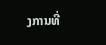ງການທີ່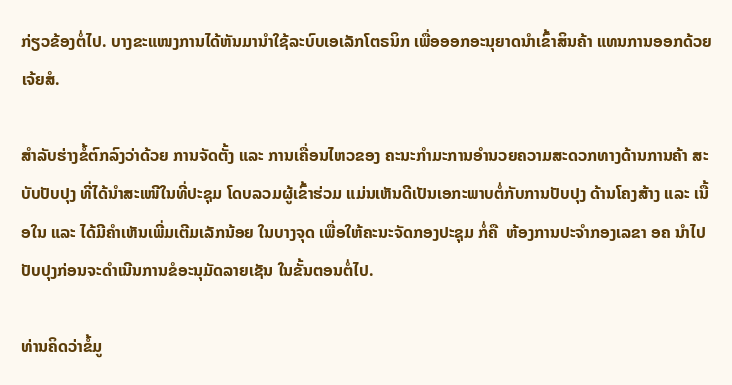ກ່ຽວຂ້ອງຕໍ່ໄປ. ບາງຂະແໜງການໄດ້ຫັນມານຳໃຊ້ລະບົບເອເລັກໂຕຣນິກ ເພື່ອອອກອະນຸຍາດນຳເຂົ້າສິນຄ້າ ແທນການອອກດ້ວຍເຈ້ຍສໍ.

ສຳລັບຮ່າງຂໍ້ຕົກລົງວ່າດ້ວຍ ການຈັດຕັ້ງ ແລະ ການເຄື່ອນໄຫວຂອງ ຄະນະກຳມະການອຳນວຍຄວາມສະດວກທາງດ້ານການຄ້າ ສະບັບປັບປຸງ ທີ່ໄດ້ນຳສະເໜີໃນທີ່ປະຊຸມ ໂດບລວມຜູ້ເຂົ້າຮ່ວມ ແມ່ນເຫັນດີເປັນເອກະພາບຕໍ່ກັບການປັບປຸງ ດ້ານໂຄງສ້າງ ແລະ ເນື້ອໃນ ແລະ ໄດ້ມີຄຳເຫັນເພີ່ມເຕີມເລັກນ້ອຍ ໃນບາງຈຸດ ເພື່ອໃຫ້ຄະນະຈັດກອງປະຊຸມ ກໍ່ຄື  ຫ້ອງການປະຈຳກອງເລຂາ ອຄ ນຳໄປປັບປຸງກ່ອນຈະດຳເນີນການຂໍອະນຸມັດລາຍເຊັນ ໃນຂັ້ນຕອນຕໍ່ໄປ.

ທ່ານຄິດວ່າຂໍ້ມູ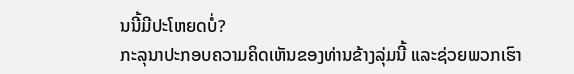ນນີ້ມີປະໂຫຍດບໍ່?
ກະລຸນາປະກອບຄວາມຄິດເຫັນຂອງທ່ານຂ້າງລຸ່ມນີ້ ແລະຊ່ວຍພວກເຮົາ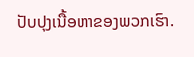ປັບປຸງເນື້ອຫາຂອງພວກເຮົາ.